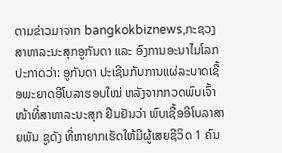ຕາມຂ່າວມາຈາກ bangkokbiznews,ກະຊວງ ສາທາລະນະສຸກອູກັນດາ ແລະ ອົງການອະນາໄມໂລກ ປະກາດວ່າ: ອູກັນດາ ປະເຊີນກັບການແຜ່ລະບາດເຊື້ອພະຍາດອີໂບລາຮອບໃໝ່ ຫລັງຈາກກວດພົບເຈົ້າໜ້າທີ່ສາທາລະນະສຸກ ຢືນຢັນວ່າ ພົບເຊື້ອອີໂບລາສາຍພັນ ຊູດັງ ທີ່ຫາຍາກເຮັດໃຫ້ມີຜູ້ເສຍຊີວິດ 1 ຄົນ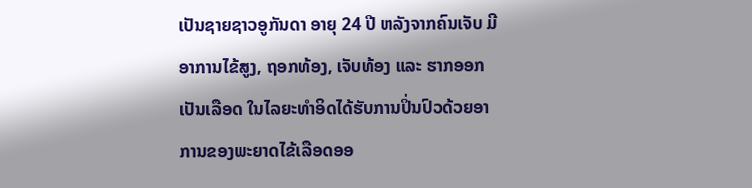ເປັນຊາຍຊາວອູກັນດາ ອາຍຸ 24 ປີ ຫລັງຈາກຄົນເຈັບ ມີອາການໄຂ້ສູງ, ຖອກທ້ອງ, ເຈັບທ້ອງ ແລະ ຮາກອອກເປັນເລືອດ ໃນໄລຍະທຳອິດໄດ້ຮັບການປິ່ນປົວດ້ວຍອາການຂອງພະຍາດໄຂ້ເລືອດອອ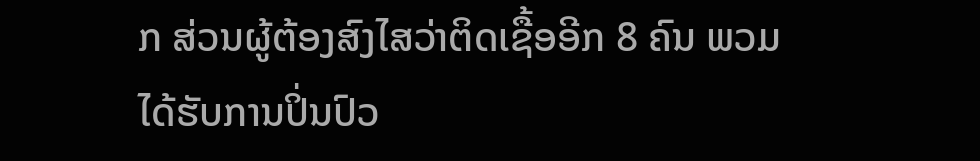ກ ສ່ວນຜູ້ຕ້ອງສົງໄສວ່າຕິດເຊື້ອອີກ 8 ຄົນ ພວມໄດ້ຮັບການປິ່ນປົວ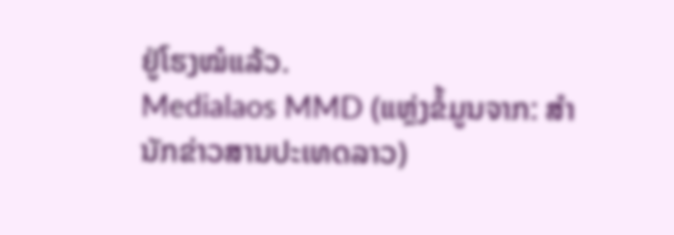ຢູ່ໂຮງໝໍແລ້ວ.
Medialaos MMD (ແຫຼ່ງຂໍ້ມູນຈາກ: ສຳນັກຂ່າວສານປະເທດລາວ)